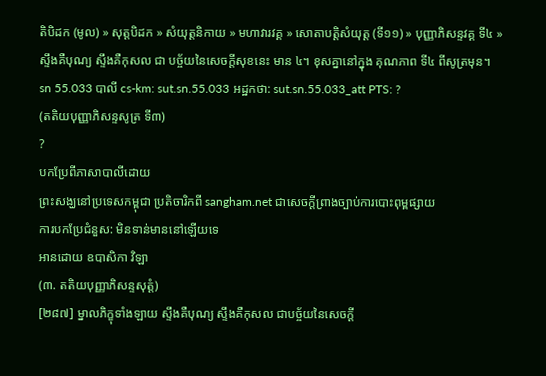តិបិដក (មូល) » សុត្តបិដក » សំយុត្តនិកាយ » មហាវារវគ្គ » សោតាបតិ្តសំយុត្ត (ទី១១) » បុញ្ញាភិសន្ទវគ្គ ទី៤ »
ស្ទឹងគឺបុណ្យ ស្ទឹងគឺកុសល ជា បច្ច័យនៃសេចក្ដីសុខនេះ មាន ៤។ ខុសគ្នានៅក្នុង គុណភាព ទី៤ ពីសូត្រមុន។
sn 55.033 បាលី cs-km: sut.sn.55.033 អដ្ឋកថា: sut.sn.55.033_att PTS: ?
(តតិយបុញ្ញាភិសន្ទសូត្រ ទី៣)
?
បកប្រែពីភាសាបាលីដោយ
ព្រះសង្ឃនៅប្រទេសកម្ពុជា ប្រតិចារិកពី sangham.net ជាសេចក្តីព្រាងច្បាប់ការបោះពុម្ពផ្សាយ
ការបកប្រែជំនួស: មិនទាន់មាននៅឡើយទេ
អានដោយ ឧបាសិកា វិឡា
(៣. តតិយបុញ្ញាភិសន្ទសុត្តំ)
[២៨៧] ម្នាលភិក្ខុទាំងឡាយ ស្ទឹងគឺបុណ្យ ស្ទឹងគឺកុសល ជាបច្ច័យនៃសេចក្ដី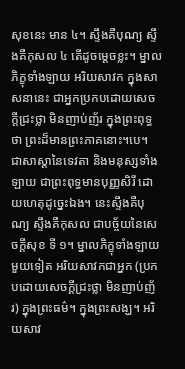សុខនេះ មាន ៤។ ស្ទឹងគឺបុណ្យ ស្ទឹងគឺកុសល ៤ តើដូចម្ដេចខ្លះ។ ម្នាលភិក្ខុទាំងឡាយ អរិយសាវក ក្នុងសាសនានេះ ជាអ្នកប្រកបដោយសេចក្ដីជ្រះថ្លា មិនញាប់ញ័រ ក្នុងព្រះពុទ្ធថា ព្រះដ៏មានព្រះភាគនោះ។បេ។ ជាសាស្ដានៃទេវតា និងមនុស្សទាំងឡាយ ជាព្រះពុទ្ធមានបុញ្ញសិរី ដោយហេតុដូច្នេះឯង។ នេះស្ទឹងគឺបុណ្យ ស្ទឹងគឺកុសល ជាបច្ច័យនៃសេចក្ដីសុខ ទី ១។ ម្នាលភិក្ខុទាំងឡាយ មួយទៀត អរិយសាវកជាអ្នក (ប្រកបដោយសេចក្ដីជ្រះថ្លា មិនញាប់ញ័រ) ក្នុងព្រះធម៌។ ក្នុងព្រះសង្ឃ។ អរិយសាវ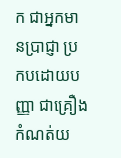ក ជាអ្នកមានប្រាជ្ញា ប្រកបដោយបញ្ញា ជាគ្រឿងកំណត់យ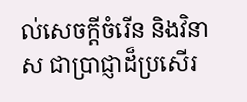ល់សេចក្ដីចំរើន និងវិនាស ជាប្រាជ្ញាដ៏ប្រសើរ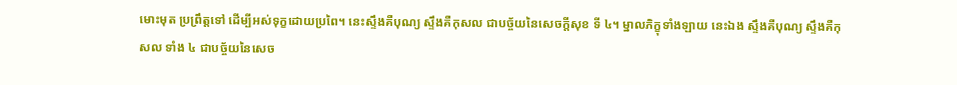មោះមុត ប្រព្រឹត្តទៅ ដើម្បីអស់ទុក្ខដោយប្រពៃ។ នេះស្ទឹងគឺបុណ្យ ស្ទឹងគឺកុសល ជាបច្ច័យនៃសេចក្ដីសុខ ទី ៤។ ម្នាលភិក្ខុទាំងឡាយ នេះឯង ស្ទឹងគឺបុណ្យ ស្ទឹងគឺកុសល ទាំង ៤ ជាបច្ច័យនៃសេច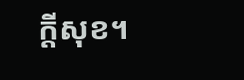ក្តីសុខ។